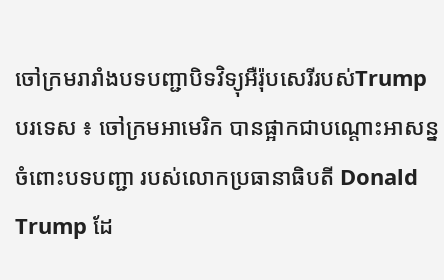ចៅក្រមរារាំងបទបញ្ជាបិទវិទ្យុអឺរ៉ុបសេរីរបស់Trump
បរទេស ៖ ចៅក្រមអាមេរិក បានផ្អាកជាបណ្ដោះអាសន្ន ចំពោះបទបញ្ជា របស់លោកប្រធានាធិបតី Donald Trump ដែ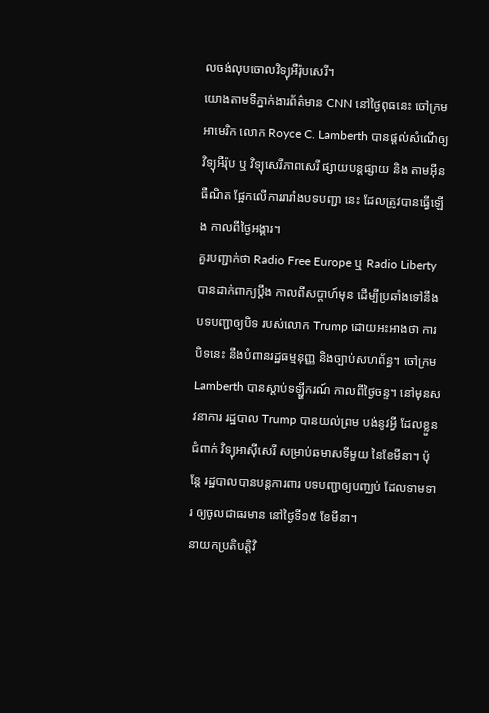លចង់លុបចោលវិទ្យុអឺរ៉ុបសេរី។
យោងតាមទីភ្នាក់ងារព័ត៌មាន CNN នៅថ្ងៃពុធនេះ ចៅក្រមអាមេរិក លោក Royce C. Lamberth បានផ្តល់សំណើឲ្យវិទ្យុអឺរ៉ុប ឬ វិទ្យុសេរីភាពសេរី ផ្សាយបន្តផ្សាយ និង តាមអ៊ីនធឺណិត ផ្អែកលើការរារាំងបទបញ្ជា នេះ ដែលត្រូវបានធ្វើឡើង កាលពីថ្ងៃអង្គារ។
គួរបញ្ជាក់ថា Radio Free Europe ឬ Radio Liberty បានដាក់ពាក្យប្តឹង កាលពីសប្តាហ៍មុន ដើម្បីប្រឆាំងទៅនឹងបទបញ្ជាឲ្យបិទ របស់លោក Trump ដោយអះអាងថា ការបិទនេះ នឹងបំពានរដ្ឋធម្មនុញ្ញ និងច្បាប់សហព័ន្ធ។ ចៅក្រម Lamberth បានស្តាប់ទឡ្ហីករណ៍ កាលពីថ្ងៃចន្ទ។ នៅមុនសវនាការ រដ្ឋបាល Trump បានយល់ព្រម បង់នូវអ្វី ដែលខ្លួនជំពាក់ វិទ្យុអាស៊ីសេរី សម្រាប់ឆមាសទីមួយ នៃខែមីនា។ ប៉ុន្តែ រដ្ឋបាលបានបន្តការពារ បទបញ្ជាឲ្យបញ្ឈប់ ដែលទាមទារ ឲ្យចូលជាធរមាន នៅថ្ងៃទី១៥ ខែមីនា។
នាយកប្រតិបត្តិវិ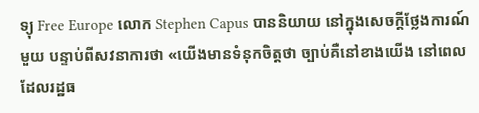ទ្យុ Free Europe លោក Stephen Capus បាននិយាយ នៅក្នុងសេចក្តីថ្លែងការណ៍មួយ បន្ទាប់ពីសវនាការថា «យើងមានទំនុកចិត្តថា ច្បាប់គឺនៅខាងយើង នៅពេលដែលរដ្ឋធ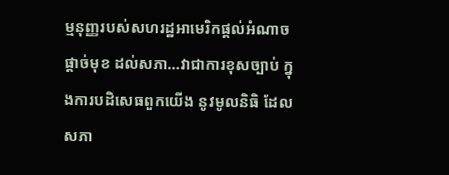ម្មនុញ្ញរបស់សហរដ្ឋអាមេរិកផ្តល់អំណាចផ្តាច់មុខ ដល់សភា…វាជាការខុសច្បាប់ ក្នុងការបដិសេធពួកយើង នូវមូលនិធិ ដែលសភា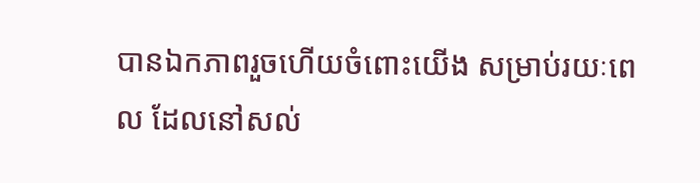បានឯកភាពរួចហើយចំពោះយើង សម្រាប់រយៈពេល ដែលនៅសល់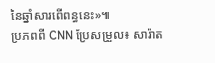នៃឆ្នាំសារពើពន្ធនេះ»៕
ប្រភពពី CNN ប្រែសម្រួល៖ សារ៉ាត